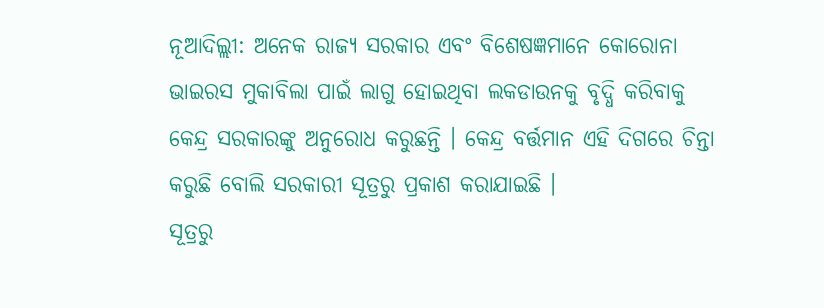ନୂଆଦିଲ୍ଲୀ: ଅନେକ ରାଜ୍ୟ ସରକାର ଏବଂ ବିଶେଷଜ୍ଞମାନେ କୋରୋନା ଭାଇରସ ମୁକାବିଲା ପାଇଁ ଲାଗୁ ହୋଇଥିବା ଲକଡାଉନକୁ ବୃଦ୍ଧି କରିବାକୁ କେନ୍ଦ୍ର ସରକାରଙ୍କୁ ଅନୁରୋଧ କରୁଛନ୍ତି । କେନ୍ଦ୍ର ବର୍ତ୍ତମାନ ଏହି ଦିଗରେ ଚିନ୍ତା କରୁଛି ବୋଲି ସରକାରୀ ସୂତ୍ରରୁ ପ୍ରକାଶ କରାଯାଇଛି ।
ସୂତ୍ରରୁ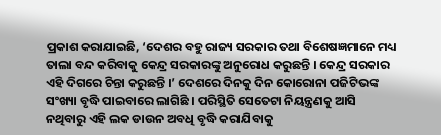ପ୍ରକାଶ କରାଯାଇଛି, ‘ଦେଶର ବହୁ ରାଜ୍ୟ ସରକାର ତଥା ବିଶେଷଜ୍ଞମାନେ ମଧ୍ୟ ତାଲା ବନ୍ଦ କରିବାକୁ କେନ୍ଦ୍ର ସରକାରଙ୍କୁ ଅନୁରୋଧ କରୁଛନ୍ତି । କେନ୍ଦ୍ର ସରକାର ଏହି ଦିଗରେ ଚିନ୍ତା କରୁଛନ୍ତି ।’ ଦେଶରେ ଦିନକୁ ଦିନ କୋରୋନା ପଜିଟିଭଙ୍କ ସଂଖ୍ୟା ବୃଦ୍ଧି ପାଇବାରେ ଲାଗିଛି । ପରିସ୍ଥିତି ସେତେଟା ନିୟନ୍ତ୍ରଣକୁ ଆସି ନଥିବାରୁ ଏହି ଲକ ଡାଉନ ଅବଧି ବୃଦ୍ଧି କରାଯିବାକୁ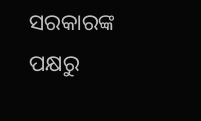ସରକାରଙ୍କ ପକ୍ଷରୁ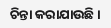ଚିନ୍ତା କରାଯାଉଛି ।